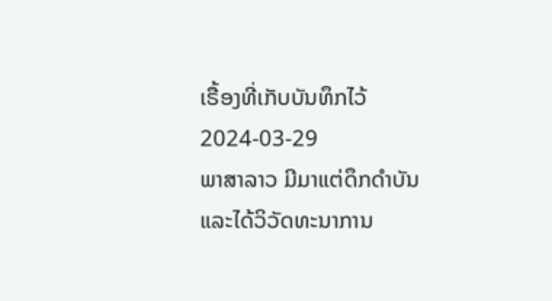ເຣື້ອງທີ່ເກັບບັນທຶກໄວ້
2024-03-29
ພາສາລາວ ມີມາແຕ່ດຶກດຳບັນ ແລະໄດ້ວິວັດທະນາການ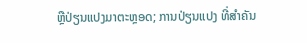ຫຼືປ່ຽນແປງມາຕະຫຼອດ; ການປ່ຽນແປງ ທີ່ສຳຄັນ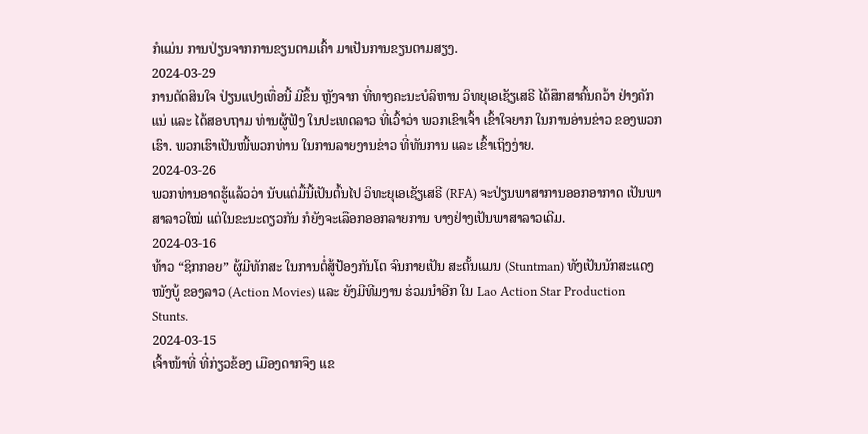ກໍແມ່ນ ການປ່ຽນຈາກການຂຽນຕາມເຄົ້າ ມາເປັນການຂຽນຕາມສຽງ.
2024-03-29
ການຕັດສິນໃຈ ປ່ຽນແປງເທື່ອນີ້ ມີຂຶ້ນ ຫຼັງຈາກ ທີ່ທາງຄະນະບໍລິຫານ ວິທຍຸເອເຊັຽເສຣີ ໄດ້ສຶກສາຄົ້ນຄວ້າ ຢ່າງຄັກແນ່ ແລະ ໄດ້ສອບຖາມ ທ່ານຜູ້ຟັງ ໃນປະເທດລາວ ທີ່ເວົ້າວ່າ ພວກເຂົາເຈົ້າ ເຂົ້າໃຈຍາກ ໃນການອ່ານຂ່າວ ຂອງພວກເຮົາ. ພວກເຮົາເປັນໜີ້ພວກທ່ານ ໃນການລາຍງານຂ່າວ ທີ່ທັນການ ແລະ ເຂົ້າເຖິງງ່າຍ.
2024-03-26
ພວກທ່ານອາດຮູ້ແລ້ວວ່າ ນັບແຕ່ມື້ນີ້ເປັນຕົ້ນໄປ ວິທະຍຸເອເຊັຽເສຣີ (RFA) ຈະປ່ຽນພາສາການອອກອາກາດ ເປັນພາສາລາວໃໝ່ ແຕ່ໃນຂະນະດຽວກັນ ກໍຍັງຈະເລືອກອອກລາຍການ ບາງຢ່າງເປັນພາສາລາວເດີມ.
2024-03-16
ທ້າວ “ຊິກກອຍ” ຜູ້ມີທັກສະ ໃນການຕໍ່ສູ້ປ້ອງກັນໂຕ ຈົນກາຍເປັນ ສະຕັ້ນແມນ (Stuntman) ທັງເປັນນັກສະແດງໜັງບູ້ ຂອງລາວ (Action Movies) ແລະ ຍັງມີທີມງານ ຮ່ວມນໍາອີກ ໃນ Lao Action Star Production Stunts.
2024-03-15
ເຈົ້າໜ້າທີ່ ທີ່ກ່ຽວຂ້ອງ ເມືອງດາກຈຶງ ແຂ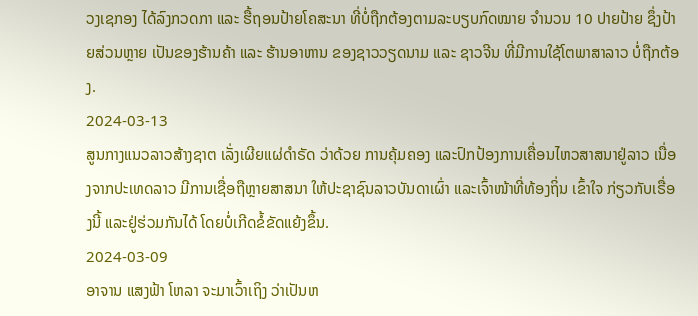ວງເຊກອງ ໄດ້ລົງກວດກາ ແລະ ຮື້ຖອນປ້າຍໂຄສະນາ ທີ່ບໍ່ຖືກຕ້ອງຕາມລະບຽບກົດໝາຍ ຈຳນວນ 10 ປາຍປ້າຍ ຊຶ່ງປ້າຍສ່ວນຫຼາຍ ເປັນຂອງຮ້ານຄ້າ ແລະ ຮ້ານອາຫານ ຂອງຊາວວຽດນາມ ແລະ ຊາວຈີນ ທີ່ມີການໃຊ້ໂຕພາສາລາວ ບໍ່ຖືກຕ້ອງ.
2024-03-13
ສູນກາງແນວລາວສ້າງຊາຕ ເລັ່ງເຜີຍແຜ່ດໍາຣັດ ວ່າດ້ວຍ ການຄຸ້ມຄອງ ແລະປົກປ້ອງການເຄື່ອນໄຫວສາສນາຢູ່ລາວ ເນື່ອງຈາກປະເທດລາວ ມີການເຊື່ອຖືຫຼາຍສາສນາ ໃຫ້ປະຊາຊົນລາວບັນດາເຜົ່າ ແລະເຈົ້າໜ້າທີ່ທ້ອງຖິ່ນ ເຂົ້າໃຈ ກ່ຽວກັບເຣື່ອງນີ້ ແລະຢູ່ຮ່ວມກັນໄດ້ ໂດຍບໍ່ເກີດຂໍ້ຂັດແຍ້ງຂຶ້ນ.
2024-03-09
ອາຈານ ແສງຟ້າ ໂຫລາ ຈະມາເວົ້າເຖິງ ວ່າເປັນຫ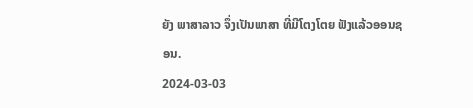ຍັງ ພາສາລາວ ຈຶ່ງເປັນພາສາ ທີ່ມີໂຕງໂຕຍ ຟັງແລ້ວອອນຊອນ.
2024-03-03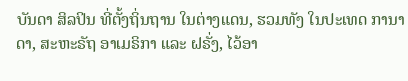ບັນດາ ສິລປິນ ທີ່ຕັ້ງຖິ່ນຖານ ໃນຕ່າງແດນ, ຮວມທັງ ໃນປະເທດ ການາດາ, ສະຫະຣັຖ ອາເມຣິກາ ແລະ ຝຣັ່ງ, ໄວ້ອາ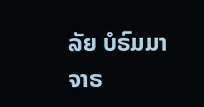ລັຍ ບໍຣົມມາຈາຣ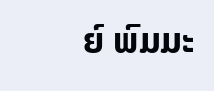ຍ໌ ພົມມະ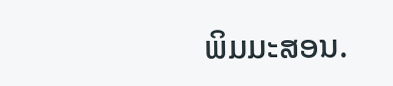ພິມມະສອນ.